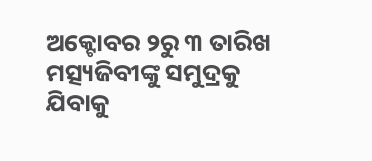ଅକ୍ଟୋବର ୨ରୁ ୩ ତାରିଖ ମତ୍ସ୍ୟଜିବୀଙ୍କୁ ସମୁଦ୍ରକୁ ଯିବାକୁ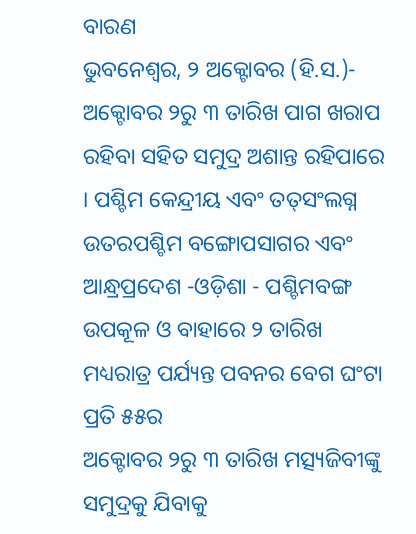ବାରଣ
ଭୁବନେଶ୍ୱର, ୨ ଅକ୍ଟୋବର (ହି.ସ.)- ଅକ୍ଟୋବର ୨ରୁ ୩ ତାରିଖ ପାଗ ଖରାପ ରହିବା ସହିତ ସମୁଦ୍ର ଅଶାନ୍ତ ରହିପାରେ । ପଶ୍ଚିମ କେନ୍ଦ୍ରୀୟ ଏବଂ ତତ୍‌ସଂଲଗ୍ନ ଉତରପଶ୍ଚିମ ବଙ୍ଗୋପସାଗର ଏବଂ ଆନ୍ଧ୍ରପ୍ରଦେଶ -ଓଡ଼ିଶା - ପଶ୍ଚିମବଙ୍ଗ ଉପକୂଳ ଓ ବାହାରେ ୨ ତାରିଖ ମଧ୍ୟରାତ୍ର ପର୍ଯ୍ୟନ୍ତ ପବନର ବେଗ ଘଂଟା ପ୍ରତି ୫୫ର
ଅକ୍ଟୋବର ୨ରୁ ୩ ତାରିଖ ମତ୍ସ୍ୟଜିବୀଙ୍କୁ ସମୁଦ୍ରକୁ ଯିବାକୁ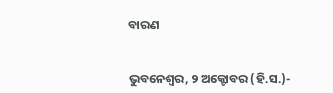ବାରଣ


ଭୁବନେଶ୍ୱର, ୨ ଅକ୍ଟୋବର (ହି.ସ.)-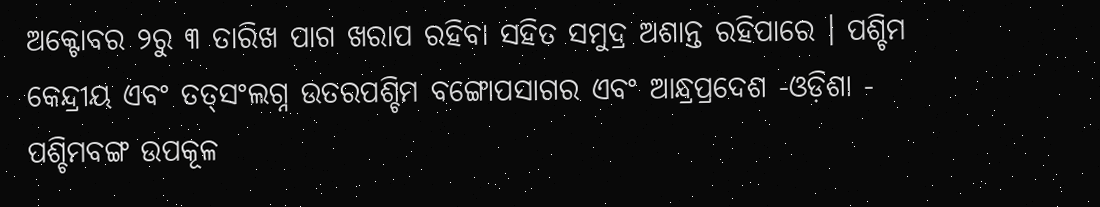ଅକ୍ଟୋବର ୨ରୁ ୩ ତାରିଖ ପାଗ ଖରାପ ରହିବା ସହିତ ସମୁଦ୍ର ଅଶାନ୍ତ ରହିପାରେ । ପଶ୍ଚିମ କେନ୍ଦ୍ରୀୟ ଏବଂ ତତ୍‌ସଂଲଗ୍ନ ଉତରପଶ୍ଚିମ ବଙ୍ଗୋପସାଗର ଏବଂ ଆନ୍ଧ୍ରପ୍ରଦେଶ -ଓଡ଼ିଶା - ପଶ୍ଚିମବଙ୍ଗ ଉପକୂଳ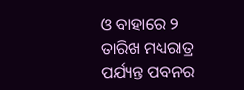ଓ ବାହାରେ ୨ ତାରିଖ ମଧ୍ୟରାତ୍ର ପର୍ଯ୍ୟନ୍ତ ପବନର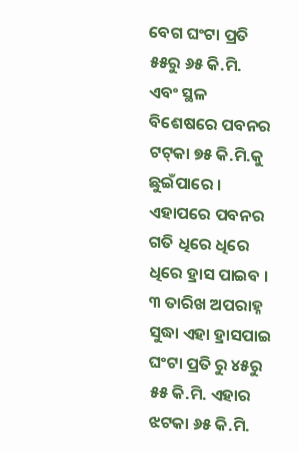ବେଗ ଘଂଟା ପ୍ରତି ୫୫ରୁ ୬୫ କି.ମି. ଏବଂ ସ୍ଥଳ ବିଶେଷରେ ପବନର ଟଟ୍‌କା ୭୫ କି.ମି.କୁ ଛୁଇଁପାରେ । ଏହାପରେ ପବନର ଗତି ଧିରେ ଧିରେ ଧିରେ ହ୍ରାସ ପାଇବ । ୩ ତାରିଖ ଅପରାହ୍ନ ସୁଦ୍ଧା ଏହା ହ୍ରାସପାଇ ଘଂଟା ପ୍ରତି ରୁ ୪୫ରୁ ୫୫ କି.ମି. ଏହାର ଝଟକା ୬୫ କି.ମି.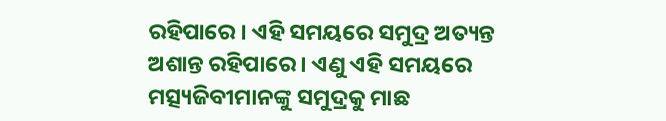ରହିପାରେ । ଏହି ସମୟରେ ସମୁଦ୍ର ଅତ୍ୟନ୍ତ ଅଶାନ୍ତ ରହିପାରେ । ଏଣୁ ଏହି ସମୟରେ ମତ୍ସ୍ୟଜିବୀମାନଙ୍କୁ ସମୁଦ୍ରକୁ ମାଛ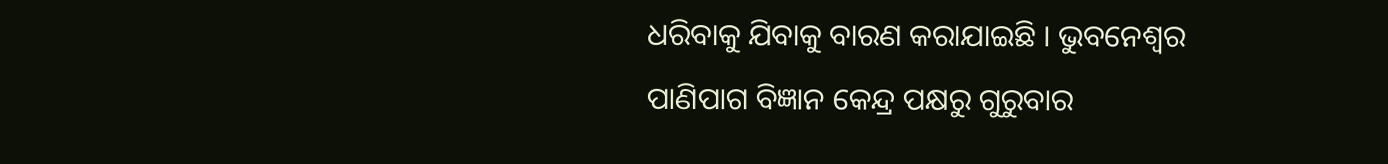ଧରିବାକୁ ଯିବାକୁ ବାରଣ କରାଯାଇଛି । ଭୁବନେଶ୍ୱର ପାଣିପାଗ ବିଜ୍ଞାନ କେନ୍ଦ୍ର ପକ୍ଷରୁ ଗୁରୁବାର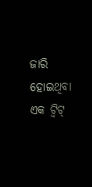ଜାରି ହୋଇଥିବା ଏକ ଟ୍ୱିଟ୍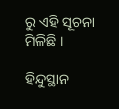ରୁ ଏହି ସୂଚନା ମିଳିଛି ।

ହିନ୍ଦୁସ୍ଥାନ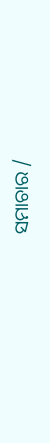ସମାଚାର /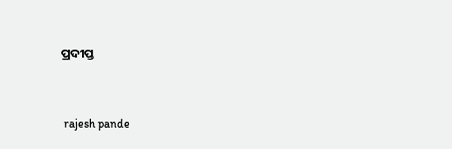ପ୍ରଦୀପ୍ତ


 rajesh pande